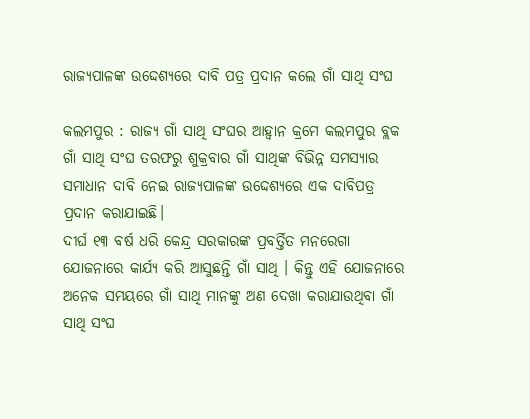ରାଜ୍ୟପାଳଙ୍କ ଉଦ୍ଦେଶ୍ୟରେ ଦାବି ପତ୍ର ପ୍ରଦାନ କଲେ ଗାଁ ସାଥି ସଂଘ

କଲମପୁର : ରାଜ୍ୟ ଗାଁ ସାଥି ସଂଘର ଆହ୍ୱାନ କ୍ରମେ କଲମପୁର ବ୍ଲକ ଗାଁ ସାଥି ସଂଘ ତରଫରୁ ଶୁକ୍ରବାର ଗାଁ ସାଥିଙ୍କ ବିଭିନ୍ନ ସମସ୍ୟାର ସମାଧାନ ଦାବି ନେଇ ରାଜ୍ୟପାଳଙ୍କ ଉଦ୍ଦେଶ୍ୟରେ ଏକ ଦାବିପତ୍ର ପ୍ରଦାନ କରାଯାଇଛି।
ଦୀର୍ଘ ୧୩ ବର୍ଷ ଧରି କେନ୍ଦ୍ର ସରକାରଙ୍କ ପ୍ରବର୍ତ୍ତିତ ମନରେଗା ଯୋଜନାରେ କାର୍ଯ୍ୟ କରି ଆସୁଛନ୍ତି ଗାଁ ସାଥି । କିନ୍ତୁ ଏହି ଯୋଜନାରେ ଅନେକ ସମୟରେ ଗାଁ ସାଥି ମାନଙ୍କୁ ଅଣ ଦେଖା କରାଯାଉଥିବା ଗାଁ ସାଥି ସଂଘ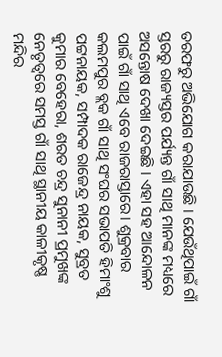ତରଫରୁ ଅଭିଯୋଗ କରାଯାଉଛି । ଯେଉଁଥିପାଇଁ ଗାଁ ସ୍ତରରୁ ରାଜ୍ୟସ୍ତର ପର୍ଯ୍ୟନ୍ତ ଗାଁ ସାଥି ମାନଙ୍କ ମଧ୍ୟରେ ଅସନ୍ତୋଷ ଦେଖା ଦେଇଛି । ଏହା ସହ ଆନ୍ଦୋଳନ ପାଇଁ ଗାଁ ସାଥି ଏବେ ରାଜରାସ୍ତାରେ। ଶୁକ୍ରବାର କଲମପୁର ବ୍ଲକ ଗାଁ ସାଥି ସଂଘର ସଭାପତି ହିମାଂଶୁ ପଟ୍ଟନାୟକ, ସମ୍ପାଦକ ରାଜେନ୍ଦ୍ର ନାୟକ, ସୁବ୍ରତ କୁମାର ବେହେରା, ଶରତ ଚନ୍ଦ୍ର ସୁନାନୀ ପ୍ରମୁଖଙ୍କ ନେତୃତ୍ୱରେ ସମସ୍ତ ଗାଁ ସାଥି ସ୍ଥାନୀୟ କାଳୀକୃଷ୍ଣ ମନ୍ଦିର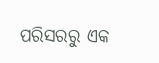ପରିସରରୁ ଏକ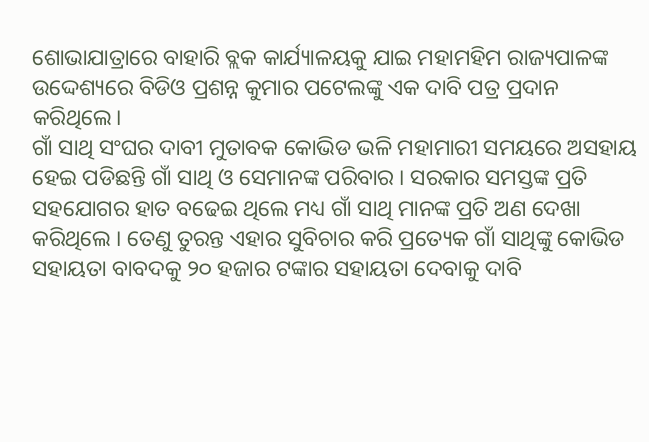ଶୋଭାଯାତ୍ରାରେ ବାହାରି ବ୍ଲକ କାର୍ଯ୍ୟାଳୟକୁ ଯାଇ ମହାମହିମ ରାଜ୍ୟପାଳଙ୍କ ଉଦ୍ଦେଶ୍ୟରେ ବିଡିଓ ପ୍ରଶନ୍ନ କୁମାର ପଟେଲଙ୍କୁ ଏକ ଦାବି ପତ୍ର ପ୍ରଦାନ କରିଥିଲେ।
ଗାଁ ସାଥି ସଂଘର ଦାବୀ ମୁତାବକ କୋଭିଡ ଭଳି ମହାମାରୀ ସମୟରେ ଅସହାୟ ହେଇ ପଡିଛନ୍ତି ଗାଁ ସାଥି ଓ ସେମାନଙ୍କ ପରିବାର । ସରକାର ସମସ୍ତଙ୍କ ପ୍ରତି ସହଯୋଗର ହାତ ବଢେଇ ଥିଲେ ମଧ୍ୟ ଗାଁ ସାଥି ମାନଙ୍କ ପ୍ରତି ଅଣ ଦେଖା କରିଥିଲେ । ତେଣୁ ତୁରନ୍ତ ଏହାର ସୁବିଚାର କରି ପ୍ରତ୍ୟେକ ଗାଁ ସାଥିଙ୍କୁ କୋଭିଡ ସହାୟତା ବାବଦକୁ ୨୦ ହଜାର ଟଙ୍କାର ସହାୟତା ଦେବାକୁ ଦାବି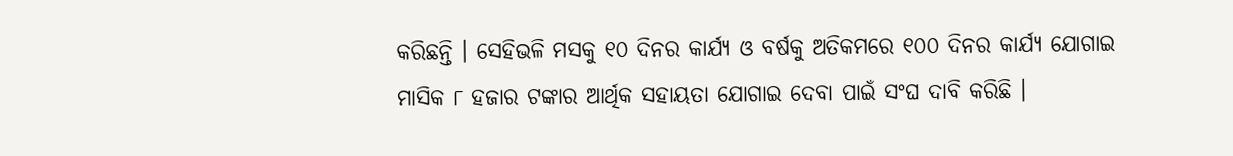କରିଛନ୍ତି । ସେହିଭଳି ମସକୁ ୧୦ ଦିନର କାର୍ଯ୍ୟ ଓ ବର୍ଷକୁ ଅତିକମରେ ୧୦୦ ଦିନର କାର୍ଯ୍ୟ ଯୋଗାଇ ମାସିକ ୮ ହଜାର ଟଙ୍କାର ଆର୍ଥିକ ସହାୟତା ଯୋଗାଇ ଦେବା ପାଇଁ ସଂଘ ଦାବି କରିଛି ।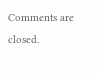Comments are closed.